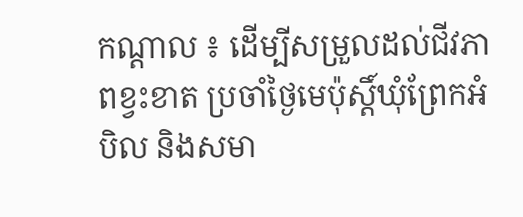កណ្តាល ៖ ដើម្បីសម្រួលដល់ជីវភាពខ្វះខាត ប្រចាំថ្ងៃមេប៉ុស្តិ៍ឃុំព្រែកអំបិល និងសមា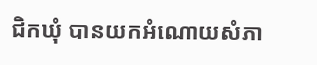ជិកឃុំ បានយកអំណោយសំភា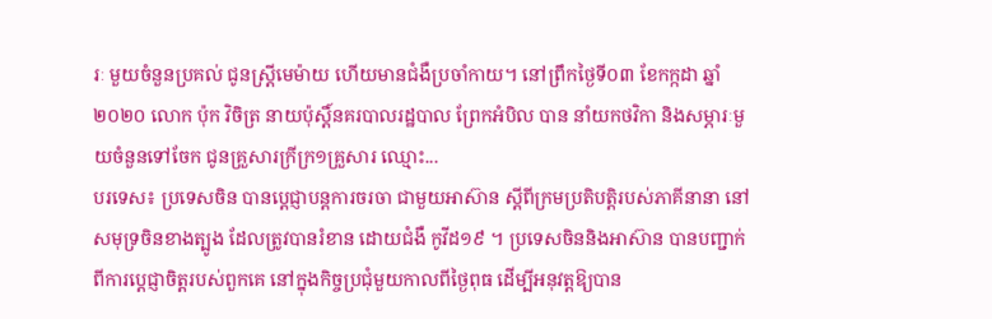រៈ មួយចំនួនប្រគល់ ជូនស្ត្រីមេម៉ាយ ហើយមានជំងឺប្រចាំកាយ។ នៅព្រឹកថ្ងៃទី០៣ ខែកក្កដា ឆ្នាំ២០២០ លោក ប៉ុក វិចិត្រ នាយប៉ុស្តិ៍នគរបាលរដ្ឋបាល ព្រែកអំបិល បាន នាំយកថវិកា និងសម្ភារៈមួយចំនួនទៅចែក ជូនគ្រួសារក្រីក្រ១គ្រួសារ ឈ្មោះ...
បរទេស៖ ប្រទេសចិន បានប្តេជ្ញាបន្តការចរចា ជាមួយអាស៊ាន ស្តីពីក្រមប្រតិបត្តិរបស់ភាគីនានា នៅសមុទ្រចិនខាងត្បូង ដែលត្រូវបានរំខាន ដោយជំងឺ កូវីដ១៩ ។ ប្រទេសចិននិងអាស៊ាន បានបញ្ជាក់ពីការប្តេជ្ញាចិត្តរបស់ពួកគេ នៅក្នុងកិច្ចប្រជុំមួយកាលពីថ្ងៃពុធ ដើម្បីអនុវត្តឱ្យបាន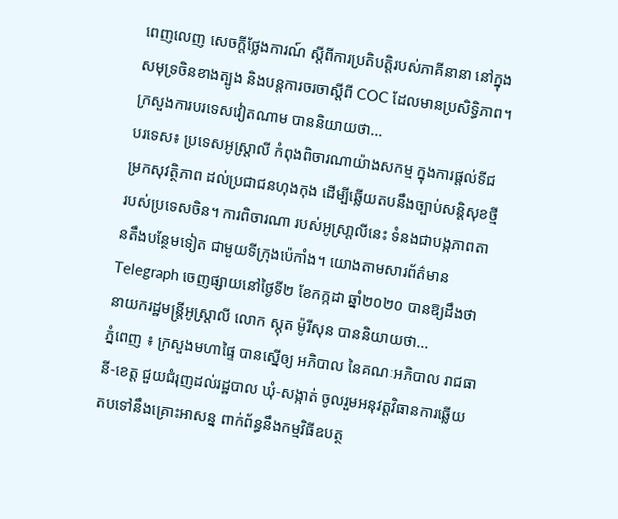ពេញលេញ សេចក្តីថ្លែងការណ៍ ស្តីពីការប្រតិបត្តិរបស់ភាគីនានា នៅក្នុងសមុទ្រចិនខាងត្បូង និងបន្តការចរចាស្តីពី COC ដែលមានប្រសិទ្ធិភាព។ ក្រសួងការបរទេសវៀតណាម បាននិយាយថា...
បរទេស៖ ប្រទេសអូស្រ្តាលី កំពុងពិចារណាយ៉ាងសកម្ម ក្នុងការផ្តល់ទីជម្រកសុវត្ថិភាព ដល់ប្រជាជនហុងកុង ដើម្បីឆ្លើយតបនឹងច្បាប់សន្តិសុខថ្មី របស់ប្រទេសចិន។ ការពិចារណា របស់អូស្រា្តលីនេះ ទំនងជាបង្កភាពតានតឹងបន្ថែមទៀត ជាមួយទីក្រុងប៉េកាំង។ យោងតាមសារព័ត៌មាន Telegraph ចេញផ្សាយនៅថ្ងៃទី២ ខែកក្កដា ឆ្នាំ២០២០ បានឱ្យដឹងថា នាយករដ្ឋមន្រ្តីអូស្រ្តាលី លោក ស្កុត ម៉ូរីសុន បាននិយាយថា...
ភ្នំពេញ ៖ ក្រសួងមហាផ្ទៃ បានស្នើឲ្យ អភិបាល នៃគណៈអភិបាល រាជធានី-ខេត្ត ជួយជំរុញដល់រដ្ឋបាល ឃុំ-សង្កាត់ ចូលរួមអនុវត្តវិធានការឆ្លើយតបទៅនឹងគ្រោះអាសន្ន ពាក់ព័ន្ធនឹងកម្មវិធីឧបត្ថ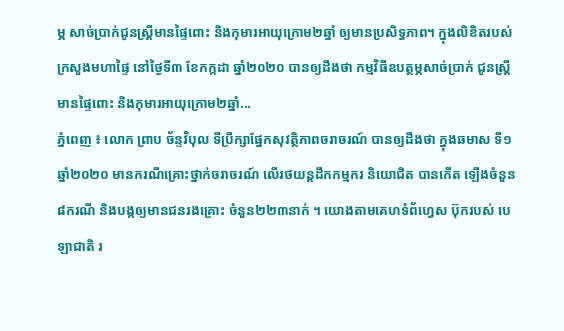ម្ភ សាច់ប្រាក់ជូនស្ដ្រីមានផ្ទៃពោះ និងកុមារអាយុក្រោម២ឆ្នាំ ឲ្យមានប្រសិទ្ធភាព។ ក្នុងលិខិតរបស់ក្រសួងមហាផ្ទៃ នៅថ្ងៃទី៣ ខែកក្កដា ឆ្នាំ២០២០ បានឲ្យដឹងថា កម្មវិធីឧបត្ថម្ភសាច់ប្រាក់ ជូនស្ដ្រីមានផ្ទៃពោះ និងកុមារអាយុក្រោម២ឆ្នាំ...
ភ្នំពេញ ៖ លោក ព្រាប ច័ន្ទវិបុល ទីប្រឹក្សាផ្នែកសុវត្ថិភាពចរាចរណ៍ បានឲ្យដឹងថា ក្នុងឆមាស ទី១ ឆ្នាំ២០២០ មានករណីគ្រោះថ្នាក់ចរាចរណ៍ លើរថយន្តដឹកកម្មករ និយោជិត បានកើត ឡើងចំនួន៨ករណី និងបង្កឲ្យមានជនរងគ្រោះ ចំនួន២២៣នាក់ ។ យោងតាមគេហទំព័ហ្វេស ប៊ុករបស់ បេឡាជាតិ រ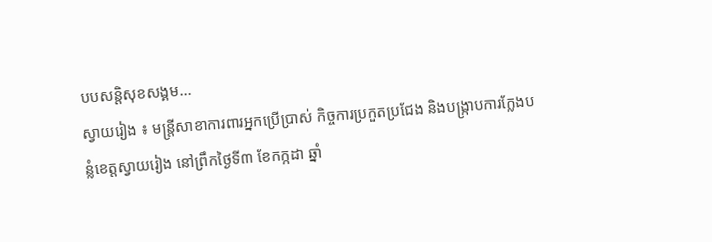បបសន្តិសុខសង្គម...
ស្វាយរៀង ៖ មន្ត្រីសាខាការពារអ្នកប្រើប្រាស់ កិច្ចការប្រកួតប្រជែង និងបង្ក្រាបការក្លែងបន្លំខេត្តស្វាយរៀង នៅព្រឹកថ្ងៃទី៣ ខែកក្កដា ឆ្នាំ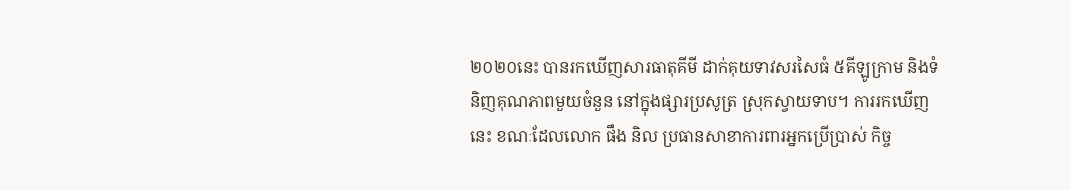២០២០នេះ បានរកឃើញសារធាតុគីមី ដាក់គុយទាវសរសៃធំ ៥គីឡូក្រាម និងទំនិញគុណភាពមួយចំនួន នៅក្នុងផ្សារប្រសូត្រ ស្រុកស្វាយទាប។ ការរកឃើញនេះ ខណៈដែលលោក ផឹង និល ប្រធានសាខាការពារអ្នកប្រើប្រាស់ កិច្ច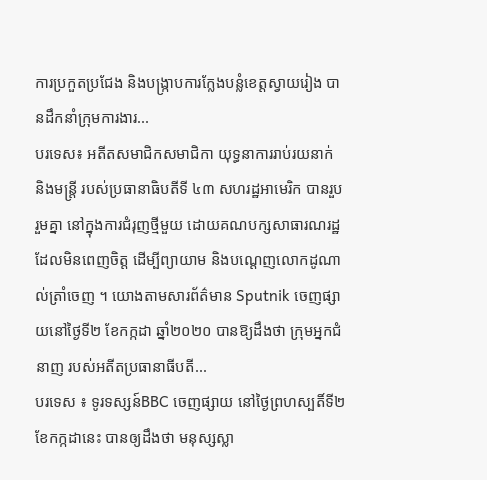ការប្រកួតប្រជែង និងបង្ក្រាបការក្លែងបន្លំខេត្តស្វាយរៀង បានដឹកនាំក្រុមការងារ...
បរទេស៖ អតីតសមាជិកសមាជិកា យុទ្ធនាការរាប់រយនាក់ និងមន្ត្រី របស់ប្រធានាធិបតីទី ៤៣ សហរដ្ឋអាមេរិក បានរួបរួមគ្នា នៅក្នុងការជំរុញថ្មីមួយ ដោយគណបក្សសាធារណរដ្ឋ ដែលមិនពេញចិត្ត ដើម្បីព្យាយាម និងបណ្តេញលោកដូណាល់ត្រាំចេញ ។ យោងតាមសារព័ត៌មាន Sputnik ចេញផ្សាយនៅថ្ងៃទី២ ខែកក្កដា ឆ្នាំ២០២០ បានឱ្យដឹងថា ក្រុមអ្នកជំនាញ របស់អតីតប្រធានាធីបតី...
បរទេស ៖ ទូរទស្សន៍BBC ចេញផ្សាយ នៅថ្ងៃព្រហស្បតិ៍ទី២ ខែកក្កដានេះ បានឲ្យដឹងថា មនុស្សស្លា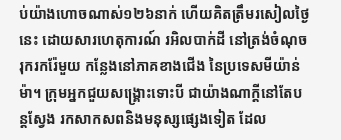ប់យ៉ាងហោចណាស់១២៦នាក់ ហើយគិតត្រឹមរសៀលថ្ងៃនេះ ដោយសារហេតុការណ៍ រអិលបាក់ដី នៅត្រង់ចំណុចរុករករ៉ែមួយ កន្លែងនៅភាគខាងជើង នៃប្រទេសមីយ៉ាន់ម៉ា។ ក្រុមអ្នកជួយសង្គ្រោះទោះបី ជាយ៉ាងណាក្តីនៅតែបន្តស្វែង រកសាកសពនិងមនុស្សផ្សេងទៀត ដែល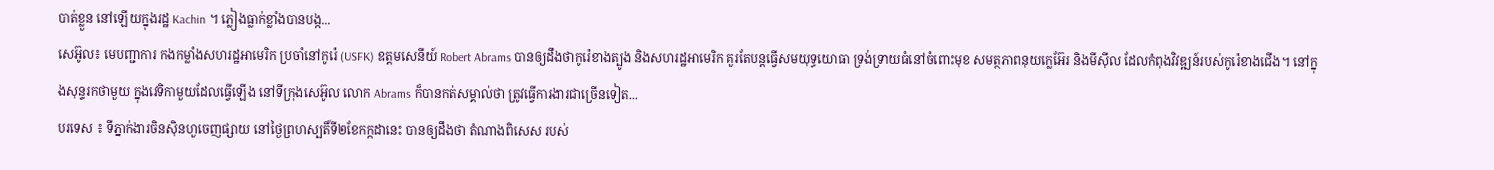បាត់ខ្លួន នៅឡើយក្នុងរដ្ឋ Kachin ។ ភ្លៀងធ្លាក់ខ្លាំងបានបង្ក...
សេអ៊ូល៖ មេបញ្ជាការ កងកម្លាំងសហរដ្ឋអាមេរិក ប្រចាំនៅកូរ៉េ (USFK) ឧត្តមសេនីយ៍ Robert Abrams បានឲ្យដឹងថាកូរ៉េខាងត្បូង និងសហរដ្ឋអាមេរិក គួរតែបន្តធ្វើសមយុទ្ធយោធា ទ្រង់ទ្រាយធំនៅចំពោះមុខ សមត្ថភាពនុយក្លេអ៊ែរ និងមីស៊ីល ដែលកំពុងវិវឌ្ឍន៍របស់កូរ៉េខាងជើង។ នៅក្នុងសុន្ទរកថាមួយ ក្នុងវេទិកាមួយដែលធ្វើឡើង នៅទីក្រុងសេអ៊ូល លោក Abrams ក៏បានកត់សម្គាល់ថា ត្រូវធ្វើការងារជាច្រើនទៀត...
បរទេស ៖ ទីភ្នាក់ងារចិនស៊ិនហួចេញផ្សាយ នៅថ្ងៃព្រហស្បតិ៍ទី២ខែកក្កដានេះ បានឲ្យដឹងថា តំណាងពិសេស របស់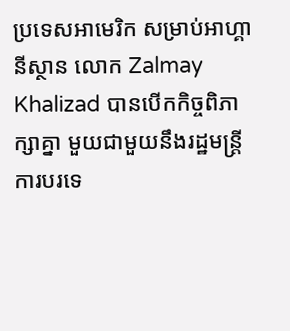ប្រទេសអាមេរិក សម្រាប់អាហ្គានីស្ថាន លោក Zalmay Khalizad បានបើកកិច្ចពិភាក្សាគ្នា មួយជាមួយនឹងរដ្ឋមន្ត្រី ការបរទេ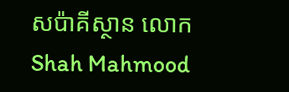សប៉ាគីស្ថាន លោក Shah Mahmood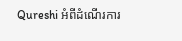Qureshi អំពីដំណើរការ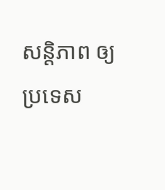សន្តិភាព ឲ្យប្រទេស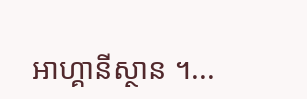អាហ្គានីស្ថាន ។...